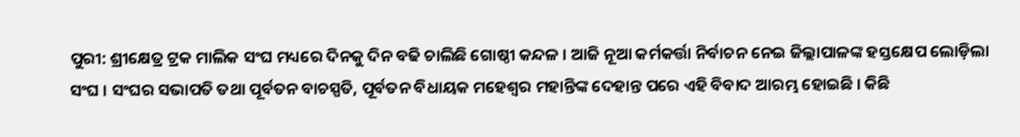ପୁରୀ: ଶ୍ରୀକ୍ଷେତ୍ର ଟ୍ରକ ମାଲିକ ସଂଘ ମଧ୍ୟରେ ଦିନକୁ ଦିନ ବଢି ଚାଲିଛି ଗୋଷ୍ଠୀ କନ୍ଦଳ । ଆଜି ନୂଆ କର୍ମକର୍ତ୍ତା ନିର୍ବାଚନ ନେଇ ଜିଲ୍ଲାପାଳଙ୍କ ହସ୍ତକ୍ଷେପ ଲୋଡ଼ିଲା ସଂଘ । ସଂଘର ସଭାପତି ତଥା ପୂର୍ବତନ ବାଚସ୍ପତି, ପୂର୍ବତନ ବିଧାୟକ ମହେଶ୍ୱର ମହାନ୍ତିଙ୍କ ଦେହାନ୍ତ ପରେ ଏହି ବିବାଦ ଆରମ୍ଭ ହୋଇଛି । କିଛି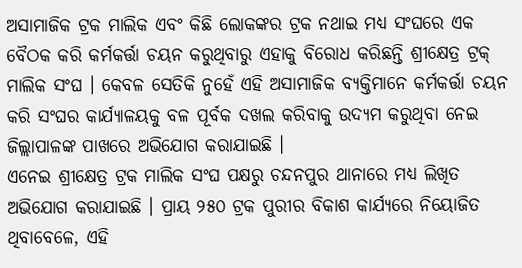ଅସାମାଜିକ ଟ୍ରକ ମାଲିକ ଏବଂ କିଛି ଲୋକଙ୍କର ଟ୍ରକ ନଥାଇ ମଧ୍ୟ ସଂଘରେ ଏକ ବୈଠକ କରି କର୍ମକର୍ତ୍ତା ଚୟନ କରୁଥିବାରୁ ଏହାକୁ ବିରୋଧ କରିଛନ୍ତି ଶ୍ରୀକ୍ଷେତ୍ର ଟ୍ରକ୍ ମାଲିକ ସଂଘ । କେବଳ ସେତିକି ନୁହେଁ ଏହି ଅସାମାଜିକ ବ୍ୟକ୍ତିମାନେ କର୍ମକର୍ତ୍ତା ଚୟନ କରି ସଂଘର କାର୍ଯ୍ୟାଳୟକୁ ବଳ ପୂର୍ବକ ଦଖଲ କରିବାକୁ ଉଦ୍ୟମ କରୁଥିବା ନେଇ ଜିଲ୍ଲାପାଳଙ୍କ ପାଖରେ ଅଭିଯୋଗ କରାଯାଇଛି ।
ଏନେଇ ଶ୍ରୀକ୍ଷେତ୍ର ଟ୍ରକ ମାଲିକ ସଂଘ ପକ୍ଷରୁ ଚନ୍ଦନପୁର ଥାନାରେ ମଧ୍ୟ ଲିଖିତ ଅଭିଯୋଗ କରାଯାଇଛି । ପ୍ରାୟ ୨୫୦ ଟ୍ରକ ପୁରୀର ବିକାଶ କାର୍ଯ୍ୟରେ ନିୟୋଜିତ ଥିବାବେଳେ, ଏହି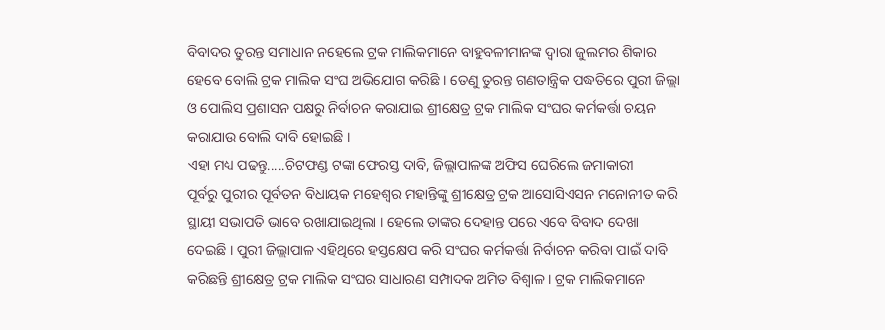ବିବାଦର ତୁରନ୍ତ ସମାଧାନ ନହେଲେ ଟ୍ରକ ମାଲିକମାନେ ବାହୁବଳୀମାନଙ୍କ ଦ୍ୱାରା ଜୁଲମର ଶିକାର ହେବେ ବୋଲି ଟ୍ରକ ମାଲିକ ସଂଘ ଅଭିଯୋଗ କରିଛି । ତେଣୁ ତୁରନ୍ତ ଗଣତାନ୍ତ୍ରିକ ପଦ୍ଧତିରେ ପୁରୀ ଜିଲ୍ଲା ଓ ପୋଲିସ ପ୍ରଶାସନ ପକ୍ଷରୁ ନିର୍ବାଚନ କରାଯାଇ ଶ୍ରୀକ୍ଷେତ୍ର ଟ୍ରକ ମାଲିକ ସଂଘର କର୍ମକର୍ତ୍ତା ଚୟନ କରାଯାଉ ବୋଲି ଦାବି ହୋଇଛି ।
ଏହା ମଧ୍ୟ ପଢନ୍ତୁ.....ଚିଟଫଣ୍ଡ ଟଙ୍କା ଫେରସ୍ତ ଦାବି, ଜିଲ୍ଲାପାଳଙ୍କ ଅଫିସ ଘେରିଲେ ଜମାକାରୀ
ପୂର୍ବରୁ ପୁରୀର ପୂର୍ବତନ ବିଧାୟକ ମହେଶ୍ୱର ମହାନ୍ତିଙ୍କୁ ଶ୍ରୀକ୍ଷେତ୍ର ଟ୍ରକ ଆସୋସିଏସନ ମନୋନୀତ କରି ସ୍ଥାୟୀ ସଭାପତି ଭାବେ ରଖାଯାଇଥିଲା । ହେଲେ ତାଙ୍କର ଦେହାନ୍ତ ପରେ ଏବେ ବିବାଦ ଦେଖା ଦେଇଛି । ପୁରୀ ଜିଲ୍ଲାପାଳ ଏହିଥିରେ ହସ୍ତକ୍ଷେପ କରି ସଂଘର କର୍ମକର୍ତ୍ତା ନିର୍ବାଚନ କରିବା ପାଇଁ ଦାବି କରିଛନ୍ତି ଶ୍ରୀକ୍ଷେତ୍ର ଟ୍ରକ ମାଲିକ ସଂଘର ସାଧାରଣ ସମ୍ପାଦକ ଅମିତ ବିଶ୍ୱାଳ । ଟ୍ରକ ମାଲିକମାନେ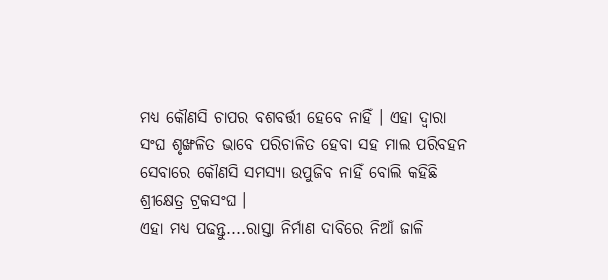ମଧ୍ୟ କୌଣସି ଚାପର ବଶବର୍ତ୍ତୀ ହେବେ ନାହିଁ । ଏହା ଦ୍ୱାରା ସଂଘ ଶୃଙ୍ଖଳିତ ଭାବେ ପରିଚାଳିତ ହେବା ସହ ମାଲ ପରିବହନ ସେବାରେ କୌଣସି ସମସ୍ୟା ଉପୁଜିବ ନାହିଁ ବୋଲି କହିଛି ଶ୍ରୀକ୍ଷେତ୍ର ଟ୍ରକସଂଘ ।
ଏହା ମଧ୍ୟ ପଢନ୍ତୁ....ରାସ୍ତା ନିର୍ମାଣ ଦାବିରେ ନିଆଁ ଜାଳି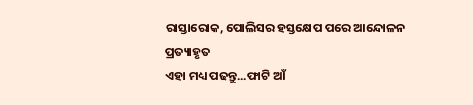ରାସ୍ତାରୋକ, ପୋଲିସର ହସ୍ତକ୍ଷେପ ପରେ ଆନ୍ଦୋଳନ ପ୍ରତ୍ୟାହୃତ
ଏହା ମଧ୍ୟ ପଢନ୍ତୁ...ଫାଟି ଆଁ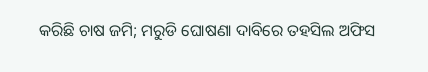କରିଛି ଚାଷ ଜମି; ମରୁଡି ଘୋଷଣା ଦାବିରେ ତହସିଲ ଅଫିସ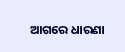ଆଗରେ ଧାରଣା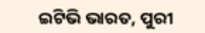ଇଟିଭି ଭାରତ, ପୁରୀ